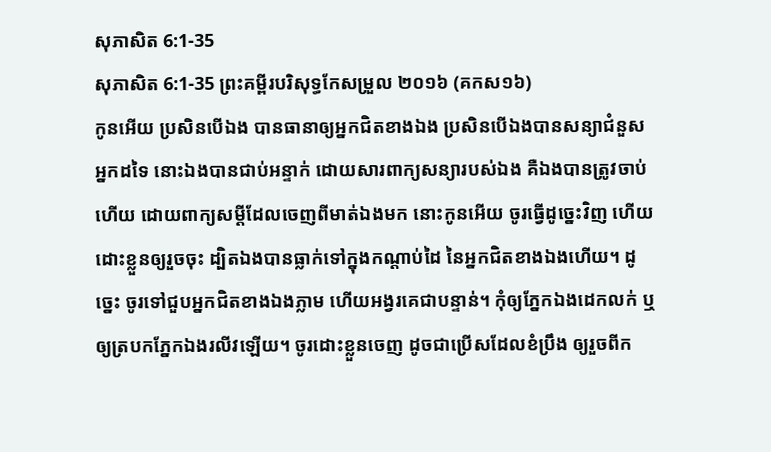សុភាសិត 6:1-35
សុភាសិត 6:1-35 ព្រះគម្ពីរបរិសុទ្ធកែសម្រួល ២០១៦ (គកស១៦)
កូនអើយ ប្រសិនបើឯង បានធានាឲ្យអ្នកជិតខាងឯង ប្រសិនបើឯងបានសន្យាជំនួសអ្នកដទៃ នោះឯងបានជាប់អន្ទាក់ ដោយសារពាក្យសន្យារបស់ឯង គឺឯងបានត្រូវចាប់ហើយ ដោយពាក្យសម្ដីដែលចេញពីមាត់ឯងមក នោះកូនអើយ ចូរធ្វើដូច្នេះវិញ ហើយដោះខ្លួនឲ្យរួចចុះ ដ្បិតឯងបានធ្លាក់ទៅក្នុងកណ្ដាប់ដៃ នៃអ្នកជិតខាងឯងហើយ។ ដូច្នេះ ចូរទៅជួបអ្នកជិតខាងឯងភ្លាម ហើយអង្វរគេជាបន្ទាន់។ កុំឲ្យភ្នែកឯងដេកលក់ ឬឲ្យត្របកភ្នែកឯងរលីវឡើយ។ ចូរដោះខ្លួនចេញ ដូចជាប្រើសដែលខំប្រឹង ឲ្យរួចពីក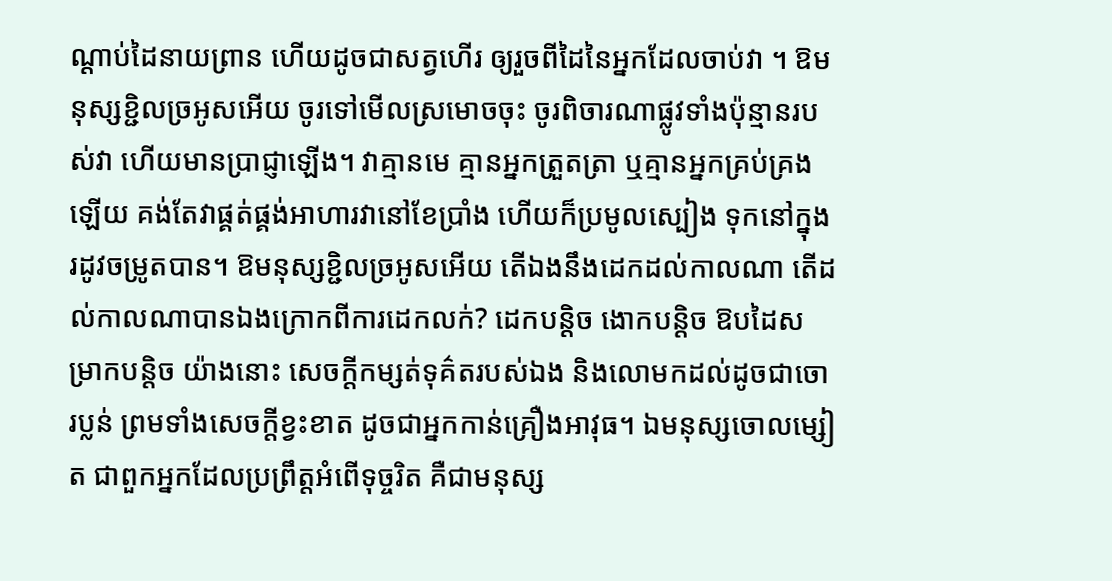ណ្ដាប់ដៃនាយព្រាន ហើយដូចជាសត្វហើរ ឲ្យរួចពីដៃនៃអ្នកដែលចាប់វា ។ ឱមនុស្សខ្ជិលច្រអូសអើយ ចូរទៅមើលស្រមោចចុះ ចូរពិចារណាផ្លូវទាំងប៉ុន្មានរបស់វា ហើយមានប្រាជ្ញាឡើង។ វាគ្មានមេ គ្មានអ្នកត្រួតត្រា ឬគ្មានអ្នកគ្រប់គ្រងឡើយ គង់តែវាផ្គត់ផ្គង់អាហារវានៅខែប្រាំង ហើយក៏ប្រមូលស្បៀង ទុកនៅក្នុងរដូវចម្រូតបាន។ ឱមនុស្សខ្ជិលច្រអូសអើយ តើឯងនឹងដេកដល់កាលណា តើដល់កាលណាបានឯងក្រោកពីការដេកលក់? ដេកបន្តិច ងោកបន្តិច ឱបដៃសម្រាកបន្តិច យ៉ាងនោះ សេចក្ដីកម្សត់ទុគ៌តរបស់ឯង និងលោមកដល់ដូចជាចោរប្លន់ ព្រមទាំងសេចក្ដីខ្វះខាត ដូចជាអ្នកកាន់គ្រឿងអាវុធ។ ឯមនុស្សចោលម្សៀត ជាពួកអ្នកដែលប្រព្រឹត្តអំពើទុច្ចរិត គឺជាមនុស្ស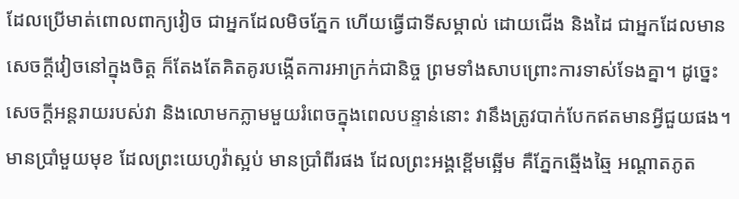ដែលប្រើមាត់ពោលពាក្យវៀច ជាអ្នកដែលមិចភ្នែក ហើយធ្វើជាទីសម្គាល់ ដោយជើង និងដៃ ជាអ្នកដែលមានសេចក្ដីវៀចនៅក្នុងចិត្ត ក៏តែងតែគិតគូរបង្កើតការអាក្រក់ជានិច្ច ព្រមទាំងសាបព្រោះការទាស់ទែងគ្នា។ ដូច្នេះ សេចក្ដីអន្តរាយរបស់វា និងលោមកភ្លាមមួយរំពេចក្នុងពេលបន្ទាន់នោះ វានឹងត្រូវបាក់បែកឥតមានអ្វីជួយផង។ មានប្រាំមួយមុខ ដែលព្រះយេហូវ៉ាស្អប់ មានប្រាំពីរផង ដែលព្រះអង្គខ្ពើមឆ្អើម គឺភ្នែកឆ្មើងឆ្មៃ អណ្ដាតភូត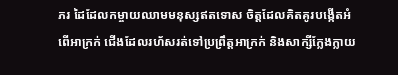ភរ ដៃដែលកម្ចាយឈាមមនុស្សឥតទោស ចិត្តដែលគិតគូរបង្កើតអំពើអាក្រក់ ជើងដែលរហ័សរត់ទៅប្រព្រឹត្តអាក្រក់ និងសាក្សីក្លែងក្លាយ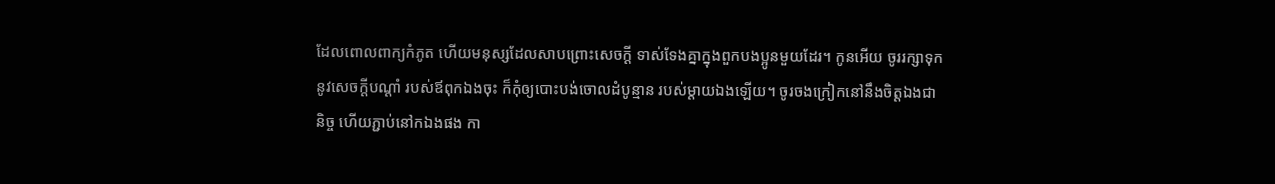ដែលពោលពាក្យកំភូត ហើយមនុស្សដែលសាបព្រោះសេចក្ដី ទាស់ទែងគ្នាក្នុងពួកបងប្អូនមួយដែរ។ កូនអើយ ចូររក្សាទុកនូវសេចក្ដីបណ្ដាំ របស់ឪពុកឯងចុះ ក៏កុំឲ្យបោះបង់ចោលដំបូន្មាន របស់ម្តាយឯងឡើយ។ ចូរចងក្រៀកនៅនឹងចិត្តឯងជានិច្ច ហើយភ្ជាប់នៅកឯងផង កា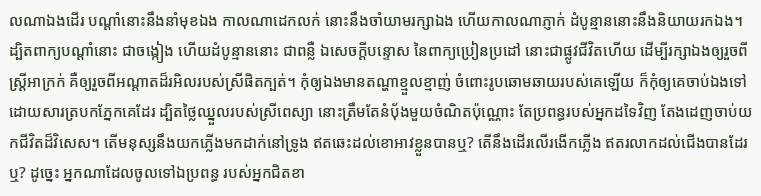លណាឯងដើរ បណ្ដាំនោះនឹងនាំមុខឯង កាលណាដេកលក់ នោះនឹងចាំយាមរក្សាឯង ហើយកាលណាភ្ញាក់ ដំបូន្មាននោះនឹងនិយាយរកឯង។ ដ្បិតពាក្យបណ្ដាំនោះ ជាចង្កៀង ហើយដំបូន្មាននោះ ជាពន្លឺ ឯសេចក្ដីបន្ទោស នៃពាក្យប្រៀនប្រដៅ នោះជាផ្លូវជីវិតហើយ ដើម្បីរក្សាឯងឲ្យរួចពីស្ត្រីអាក្រក់ គឺឲ្យរួចពីអណ្ដាតដ៏រអិលរបស់ស្រីផិតក្បត់។ កុំឲ្យឯងមានតណ្ហាខ្មួលខ្មាញ់ ចំពោះរូបឆោមឆាយរបស់គេឡើយ ក៏កុំឲ្យគេចាប់ឯងទៅដោយសារត្របកភ្នែកគេដែរ ដ្បិតថ្លៃឈ្នួលរបស់ស្រីពេស្យា នោះត្រឹមតែនំបុ័ងមួយចំណិតប៉ុណ្ណោះ តែប្រពន្ធរបស់អ្នកដទៃវិញ តែងដេញចាប់យកជីវិតដ៏វិសេស។ តើមនុស្សនឹងយកភ្លើងមកដាក់នៅទ្រូង ឥតឆេះដល់ខោអាវខ្លួនបានឬ? តើនឹងដើរលើរងើកភ្លើង ឥតរលាកដល់ជើងបានដែរឬ? ដូច្នេះ អ្នកណាដែលចូលទៅឯប្រពន្ធ របស់អ្នកជិតខា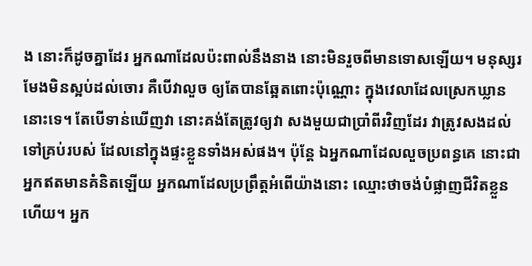ង នោះក៏ដូចគ្នាដែរ អ្នកណាដែលប៉ះពាល់នឹងនាង នោះមិនរួចពីមានទោសឡើយ។ មនុស្សរមែងមិនស្អប់ដល់ចោរ គឺបើវាលួច ឲ្យតែបានឆ្អែតពោះប៉ុណ្ណោះ ក្នុងវេលាដែលស្រេកឃ្លាននោះទេ។ តែបើទាន់ឃើញវា នោះគង់តែត្រូវឲ្យវា សងមួយជាប្រាំពីរវិញដែរ វាត្រូវសងដល់ទៅគ្រប់របស់ ដែលនៅក្នុងផ្ទះខ្លួនទាំងអស់ផង។ ប៉ុន្តែ ឯអ្នកណាដែលលួចប្រពន្ធគេ នោះជាអ្នកឥតមានគំនិតឡើយ អ្នកណាដែលប្រព្រឹត្តអំពើយ៉ាងនោះ ឈ្មោះថាចង់បំផ្លាញជីវិតខ្លួនហើយ។ អ្នក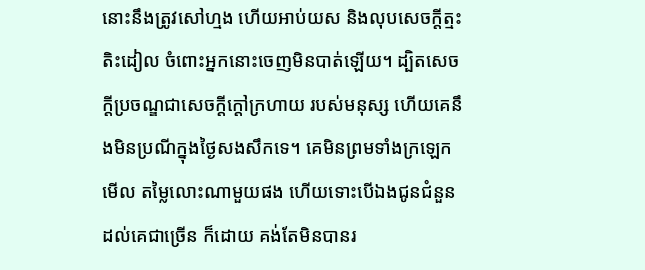នោះនឹងត្រូវសៅហ្មង ហើយអាប់យស និងលុបសេចក្ដីត្មះតិះដៀល ចំពោះអ្នកនោះចេញមិនបាត់ឡើយ។ ដ្បិតសេចក្ដីប្រចណ្ឌជាសេចក្ដីក្តៅក្រហាយ របស់មនុស្ស ហើយគេនឹងមិនប្រណីក្នុងថ្ងៃសងសឹកទេ។ គេមិនព្រមទាំងក្រឡេកមើល តម្លៃលោះណាមួយផង ហើយទោះបើឯងជូនជំនួនដល់គេជាច្រើន ក៏ដោយ គង់តែមិនបានរ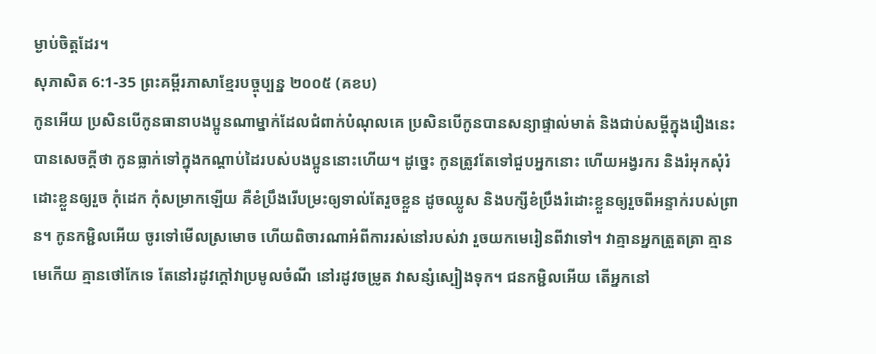ម្ងាប់ចិត្តដែរ។
សុភាសិត 6:1-35 ព្រះគម្ពីរភាសាខ្មែរបច្ចុប្បន្ន ២០០៥ (គខប)
កូនអើយ ប្រសិនបើកូនធានាបងប្អូនណាម្នាក់ដែលជំពាក់បំណុលគេ ប្រសិនបើកូនបានសន្យាផ្ទាល់មាត់ និងជាប់សម្ដីក្នុងរឿងនេះ បានសេចក្ដីថា កូនធ្លាក់ទៅក្នុងកណ្ដាប់ដៃរបស់បងប្អូននោះហើយ។ ដូច្នេះ កូនត្រូវតែទៅជួបអ្នកនោះ ហើយអង្វរករ និងរំអុកសុំរំដោះខ្លួនឲ្យរួច កុំដេក កុំសម្រាកឡើយ គឺខំប្រឹងរើបម្រះឲ្យទាល់តែរួចខ្លួន ដូចឈ្លូស និងបក្សីខំប្រឹងរំដោះខ្លួនឲ្យរួចពីអន្ទាក់របស់ព្រាន។ កូនកម្ជិលអើយ ចូរទៅមើលស្រមោច ហើយពិចារណាអំពីការរស់នៅរបស់វា រួចយកមេរៀនពីវាទៅ។ វាគ្មានអ្នកត្រួតត្រា គ្មានមេកើយ គ្មានថៅកែទេ តែនៅរដូវក្ដៅវាប្រមូលចំណី នៅរដូវចម្រូត វាសន្សំស្បៀងទុក។ ជនកម្ជិលអើយ តើអ្នកនៅ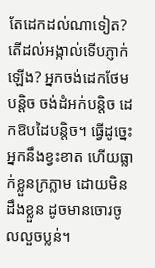តែដេកដល់ណាទៀត? តើដល់អង្កាល់ទើបភ្ញាក់ឡើង? អ្នកចង់ដេកថែមបន្តិច ចង់ដំអក់បន្តិច ដេកឱបដៃបន្តិច។ ធ្វើដូច្នេះ អ្នកនឹងខ្វះខាត ហើយធ្លាក់ខ្លួនក្រភ្លាម ដោយមិនដឹងខ្លួន ដូចមានចោរចូលលួចប្លន់។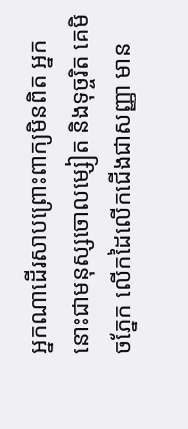អ្នកណាដើរសាបព្រោះពាក្យមិនពិត អ្នកនោះជាមនុស្សចោលម្សៀត និងទុច្ចរិត គេមិចភ្នែក លើកដៃលើកជើងជាសញ្ញា មាន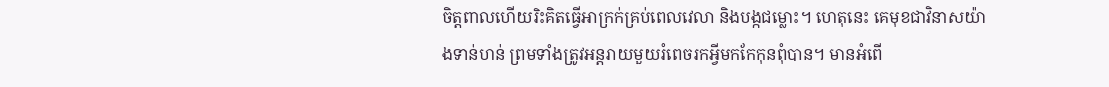ចិត្តពាលហើយរិះគិតធ្វើអាក្រក់គ្រប់ពេលវេលា និងបង្កជម្លោះ។ ហេតុនេះ គេមុខជាវិនាសយ៉ាងទាន់ហន់ ព្រមទាំងត្រូវអន្តរាយមួយរំពេចរកអ្វីមកកែកុនពុំបាន។ មានអំពើ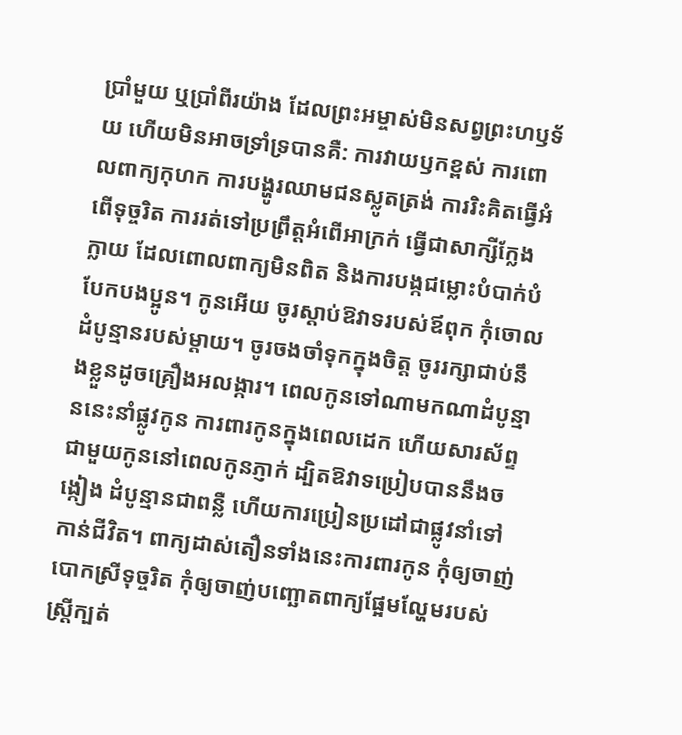ប្រាំមួយ ឬប្រាំពីរយ៉ាង ដែលព្រះអម្ចាស់មិនសព្វព្រះហឫទ័យ ហើយមិនអាចទ្រាំទ្របានគឺ: ការវាយឫកខ្ពស់ ការពោលពាក្យកុហក ការបង្ហូរឈាមជនស្លូតត្រង់ ការរិះគិតធ្វើអំពើទុច្ចរិត ការរត់ទៅប្រព្រឹត្តអំពើអាក្រក់ ធ្វើជាសាក្សីក្លែងក្លាយ ដែលពោលពាក្យមិនពិត និងការបង្កជម្លោះបំបាក់បំបែកបងប្អូន។ កូនអើយ ចូរស្ដាប់ឱវាទរបស់ឪពុក កុំចោលដំបូន្មានរបស់ម្ដាយ។ ចូរចងចាំទុកក្នុងចិត្ត ចូររក្សាជាប់នឹងខ្លួនដូចគ្រឿងអលង្ការ។ ពេលកូនទៅណាមកណាដំបូន្មាននេះនាំផ្លូវកូន ការពារកូនក្នុងពេលដេក ហើយសារស័ព្ទជាមួយកូននៅពេលកូនភ្ញាក់ ដ្បិតឱវាទប្រៀបបាននឹងចង្កៀង ដំបូន្មានជាពន្លឺ ហើយការប្រៀនប្រដៅជាផ្លូវនាំទៅកាន់ជីវិត។ ពាក្យដាស់តឿនទាំងនេះការពារកូន កុំឲ្យចាញ់បោកស្រីទុច្ចរិត កុំឲ្យចាញ់បញ្ឆោតពាក្យផ្អែមល្ហែមរបស់ស្ត្រីក្បត់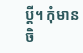ប្ដី។ កុំមានចិ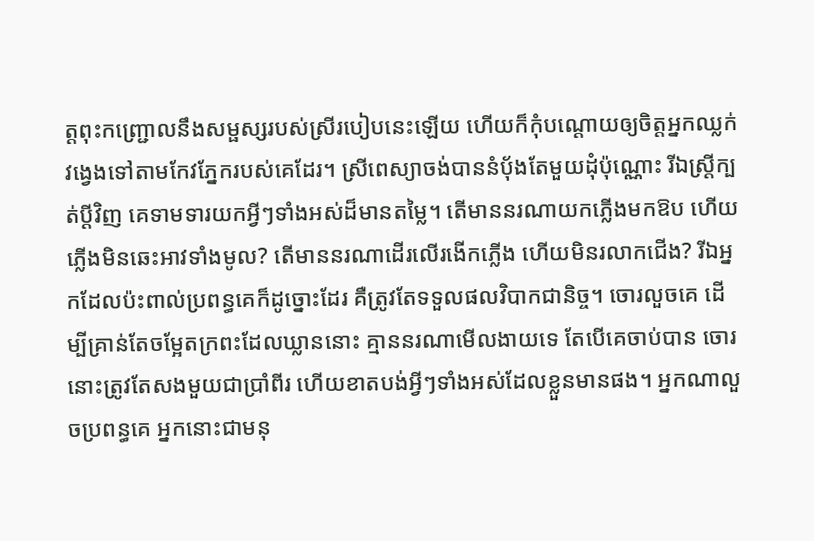ត្តពុះកញ្ជ្រោលនឹងសម្ផស្សរបស់ស្រីរបៀបនេះឡើយ ហើយក៏កុំបណ្ដោយឲ្យចិត្តអ្នកឈ្លក់វង្វេងទៅតាមកែវភ្នែករបស់គេដែរ។ ស្រីពេស្យាចង់បាននំបុ័ងតែមួយដុំប៉ុណ្ណោះ រីឯស្ត្រីក្បត់ប្ដីវិញ គេទាមទារយកអ្វីៗទាំងអស់ដ៏មានតម្លៃ។ តើមាននរណាយកភ្លើងមកឱប ហើយភ្លើងមិនឆេះអាវទាំងមូល? តើមាននរណាដើរលើរងើកភ្លើង ហើយមិនរលាកជើង? រីឯអ្នកដែលប៉ះពាល់ប្រពន្ធគេក៏ដូច្នោះដែរ គឺត្រូវតែទទួលផលវិបាកជានិច្ច។ ចោរលួចគេ ដើម្បីគ្រាន់តែចម្អែតក្រពះដែលឃ្លាននោះ គ្មាននរណាមើលងាយទេ តែបើគេចាប់បាន ចោរនោះត្រូវតែសងមួយជាប្រាំពីរ ហើយខាតបង់អ្វីៗទាំងអស់ដែលខ្លួនមានផង។ អ្នកណាលួចប្រពន្ធគេ អ្នកនោះជាមនុ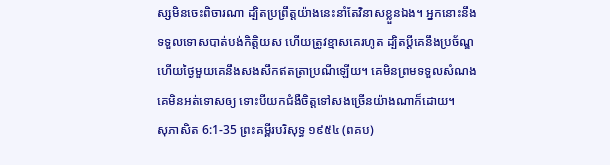ស្សមិនចេះពិចារណា ដ្បិតប្រព្រឹត្តយ៉ាងនេះនាំតែវិនាសខ្លួនឯង។ អ្នកនោះនឹងទទួលទោសបាត់បង់កិត្តិយស ហើយត្រូវខ្មាសគេរហូត ដ្បិតប្ដីគេនឹងប្រច័ណ្ឌ ហើយថ្ងៃមួយគេនឹងសងសឹកឥតត្រាប្រណីឡើយ។ គេមិនព្រមទទួលសំណង គេមិនអត់ទោសឲ្យ ទោះបីយកជំងឺចិត្តទៅសងច្រើនយ៉ាងណាក៏ដោយ។
សុភាសិត 6:1-35 ព្រះគម្ពីរបរិសុទ្ធ ១៩៥៤ (ពគប)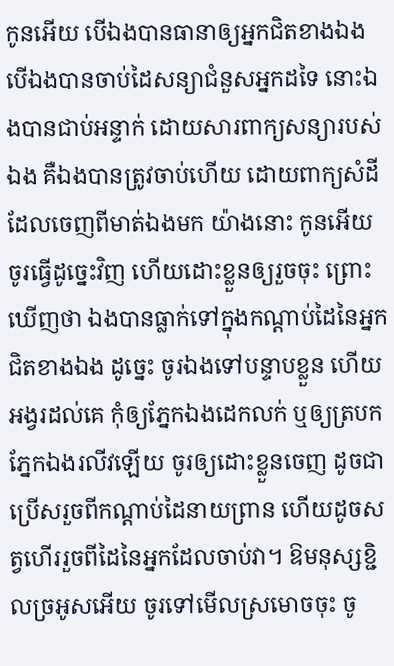កូនអើយ បើឯងបានធានាឲ្យអ្នកជិតខាងឯង បើឯងបានចាប់ដៃសន្យាជំនួសអ្នកដទៃ នោះឯងបានជាប់អន្ទាក់ ដោយសារពាក្យសន្យារបស់ឯង គឺឯងបានត្រូវចាប់ហើយ ដោយពាក្យសំដីដែលចេញពីមាត់ឯងមក យ៉ាងនោះ កូនអើយ ចូរធ្វើដូច្នេះវិញ ហើយដោះខ្លួនឲ្យរួចចុះ ព្រោះឃើញថា ឯងបានធ្លាក់ទៅក្នុងកណ្តាប់ដៃនៃអ្នកជិតខាងឯង ដូច្នេះ ចូរឯងទៅបន្ទាបខ្លួន ហើយអង្វរដល់គេ កុំឲ្យភ្នែកឯងដេកលក់ ឬឲ្យត្របកភ្នែកឯងរលីវឡើយ ចូរឲ្យដោះខ្លួនចេញ ដូចជាប្រើសរួចពីកណ្តាប់ដៃនាយព្រាន ហើយដូចសត្វហើររួចពីដៃនៃអ្នកដែលចាប់វា។ ឱមនុស្សខ្ជិលច្រអូសអើយ ចូរទៅមើលស្រមោចចុះ ចូ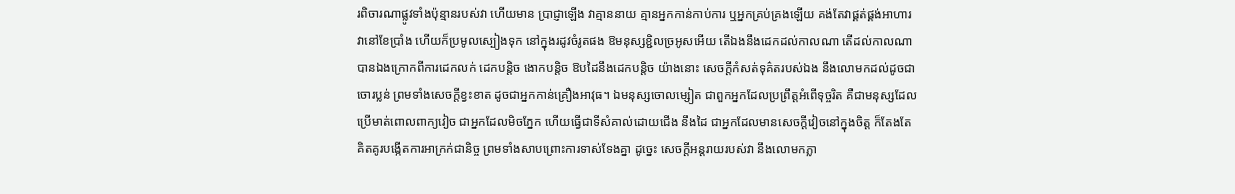រពិចារណាផ្លូវទាំងប៉ុន្មានរបស់វា ហើយមាន ប្រាជ្ញាឡើង វាគ្មាននាយ គ្មានអ្នកកាន់កាប់ការ ឬអ្នកគ្រប់គ្រងឡើយ គង់តែវាផ្គត់ផ្គង់អាហារវានៅខែប្រាំង ហើយក៏ប្រមូលស្បៀងទុក នៅក្នុងរដូវចំរូតផង ឱមនុស្សខ្ជិលច្រអូសអើយ តើឯងនឹងដេកដល់កាលណា តើដល់កាលណាបានឯងក្រោកពីការដេកលក់ ដេកបន្តិច ងោកបន្តិច ឱបដៃនឹងដេកបន្តិច យ៉ាងនោះ សេចក្ដីកំសត់ទុគ៌តរបស់ឯង នឹងលោមកដល់ដូចជាចោរប្លន់ ព្រមទាំងសេចក្ដីខ្វះខាត ដូចជាអ្នកកាន់គ្រឿងអាវុធ។ ឯមនុស្សចោលម្សៀត ជាពួកអ្នកដែលប្រព្រឹត្តអំពើទុច្ចរិត គឺជាមនុស្សដែលប្រើមាត់ពោលពាក្យវៀច ជាអ្នកដែលមិចភ្នែក ហើយធ្វើជាទីសំគាល់ដោយជើង នឹងដៃ ជាអ្នកដែលមានសេចក្ដីវៀចនៅក្នុងចិត្ត ក៏តែងតែគិតគូរបង្កើតការអាក្រក់ជានិច្ច ព្រមទាំងសាបព្រោះការទាស់ទែងគ្នា ដូច្នេះ សេចក្ដីអន្តរាយរបស់វា នឹងលោមកភ្លា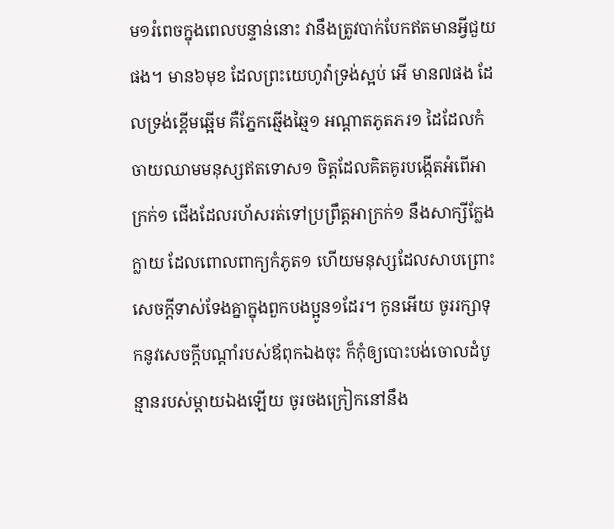ម១រំពេចក្នុងពេលបន្ទាន់នោះ វានឹងត្រូវបាក់បែកឥតមានអ្វីជួយផង។ មាន៦មុខ ដែលព្រះយេហូវ៉ាទ្រង់ស្អប់ អើ មាន៧ផង ដែលទ្រង់ខ្ពើមឆ្អើម គឺភ្នែកឆ្មើងឆ្មៃ១ អណ្តាតភូតភរ១ ដៃដែលកំចាយឈាមមនុស្សឥតទោស១ ចិត្តដែលគិតគូរបង្កើតអំពើអាក្រក់១ ជើងដែលរហ័សរត់ទៅប្រព្រឹត្តអាក្រក់១ នឹងសាក្សីក្លែងក្លាយ ដែលពោលពាក្យកំភូត១ ហើយមនុស្សដែលសាបព្រោះសេចក្ដីទាស់ទែងគ្នាក្នុងពួកបងប្អូន១ដែរ។ កូនអើយ ចូររក្សាទុកនូវសេចក្ដីបណ្តាំរបស់ឪពុកឯងចុះ ក៏កុំឲ្យបោះបង់ចោលដំបូន្មានរបស់ម្តាយឯងឡើយ ចូរចងក្រៀកនៅនឹង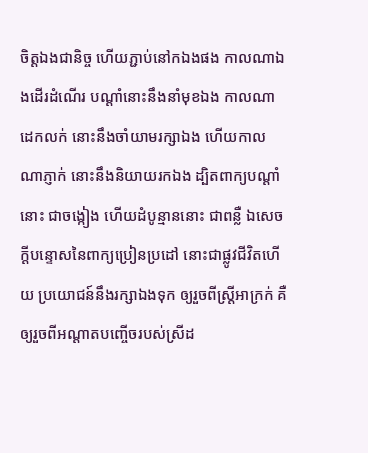ចិត្តឯងជានិច្ច ហើយភ្ជាប់នៅកឯងផង កាលណាឯងដើរដំណើរ បណ្តាំនោះនឹងនាំមុខឯង កាលណាដេកលក់ នោះនឹងចាំយាមរក្សាឯង ហើយកាលណាភ្ញាក់ នោះនឹងនិយាយរកឯង ដ្បិតពាក្យបណ្តាំនោះ ជាចង្កៀង ហើយដំបូន្មាននោះ ជាពន្លឺ ឯសេចក្ដីបន្ទោសនៃពាក្យប្រៀនប្រដៅ នោះជាផ្លូវជីវិតហើយ ប្រយោជន៍នឹងរក្សាឯងទុក ឲ្យរួចពីស្ត្រីអាក្រក់ គឺឲ្យរួចពីអណ្តាតបញ្ចើចរបស់ស្រីដ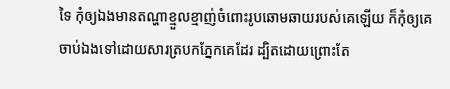ទៃ កុំឲ្យឯងមានតណ្ហាខ្មួលខ្មាញ់ចំពោះរូបឆោមឆាយរបស់គេឡើយ ក៏កុំឲ្យគេចាប់ឯងទៅដោយសារត្របកភ្នែកគេដែរ ដ្បិតដោយព្រោះតែ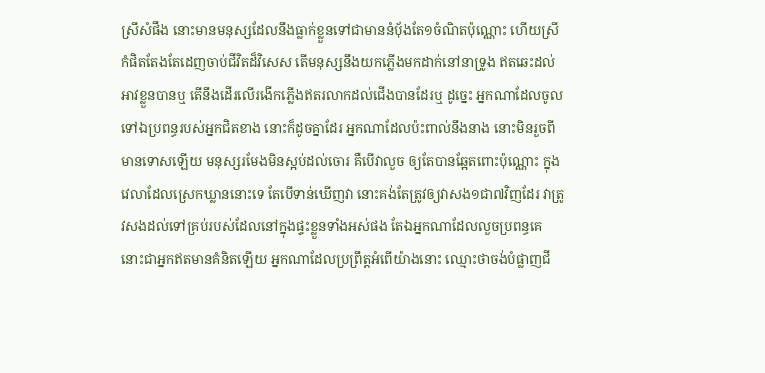ស្រីសំផឹង នោះមានមនុស្សដែលនឹងធ្លាក់ខ្លួនទៅជាមាននំបុ័ងតែ១ចំណិតប៉ុណ្ណោះ ហើយស្រីកំផិតតែងតែដេញចាប់ជីវិតដ៏វិសេស តើមនុស្សនឹងយកភ្លើងមកដាក់នៅនាទ្រូង ឥតឆេះដល់អាវខ្លួនបានឬ តើនឹងដើរលើរងើកភ្លើងឥតរលាកដល់ជើងបានដែរឬ ដូច្នេះ អ្នកណាដែលចូលទៅឯប្រពន្ធរបស់អ្នកជិតខាង នោះក៏ដូចគ្នាដែរ អ្នកណាដែលប៉ះពាល់នឹងនាង នោះមិនរួចពីមានទោសឡើយ មនុស្សរមែងមិនស្អប់ដល់ចោរ គឺបើវាលួច ឲ្យតែបានឆ្អែតពោះប៉ុណ្ណោះ ក្នុងវេលាដែលស្រេកឃ្លាននោះទេ តែបើទាន់ឃើញវា នោះគង់តែត្រូវឲ្យវាសង១ជា៧វិញដែរ វាត្រូវសងដល់ទៅគ្រប់របស់ដែលនៅក្នុងផ្ទះខ្លួនទាំងអស់ផង តែឯអ្នកណាដែលលួចប្រពន្ធគេ នោះជាអ្នកឥតមានគំនិតឡើយ អ្នកណាដែលប្រព្រឹត្តអំពើយ៉ាងនោះ ឈ្មោះថាចង់បំផ្លាញជី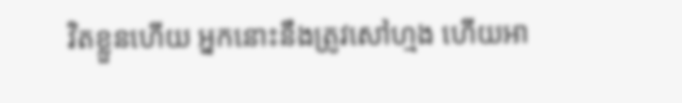វិតខ្លួនហើយ អ្នកនោះនឹងត្រូវសៅហ្មង ហើយអា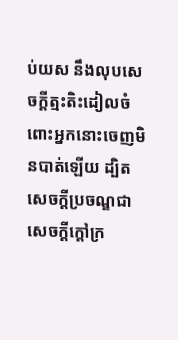ប់យស នឹងលុបសេចក្ដីត្មះតិះដៀលចំពោះអ្នកនោះចេញមិនបាត់ឡើយ ដ្បិតសេចក្ដីប្រចណ្ឌជាសេចក្ដីក្តៅក្រ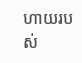ហាយរបស់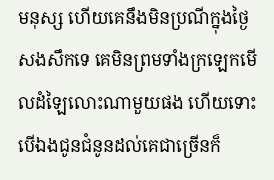មនុស្ស ហើយគេនឹងមិនប្រណីក្នុងថ្ងៃសងសឹកទេ គេមិនព្រមទាំងក្រឡេកមើលដំឡៃលោះណាមួយផង ហើយទោះបើឯងជូនជំនូនដល់គេជាច្រើនក៏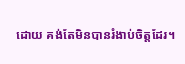ដោយ គង់តែមិនបានរំងាប់ចិត្តដែរ។